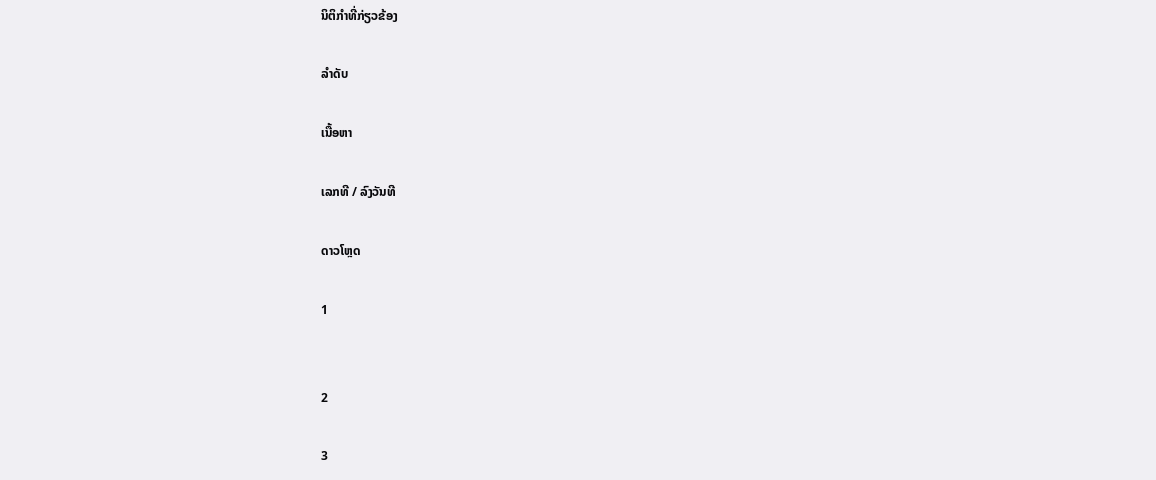ນິຕິກຳທີ່ກ່ຽວຂ້ອງ

ລຳດັບ

ເນື້ອຫາ

ເລກທີ / ລົງວັນທີ

ດາວໂຫຼດ

1


2

3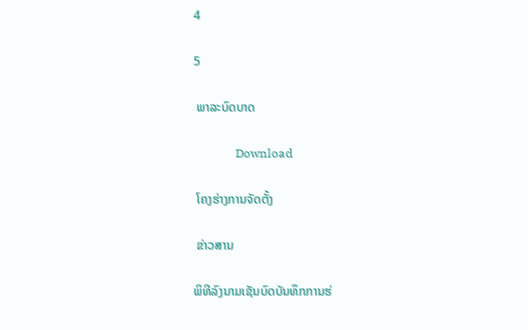4

5

 ພາລະບົດບາດ

              Download

 ໂຄງຮ່າງການຈັດຕັ້ງ

 ຂ່າວສານ

ພິທີລົງນາມເຊັນບົດບັນທຶກການຮ່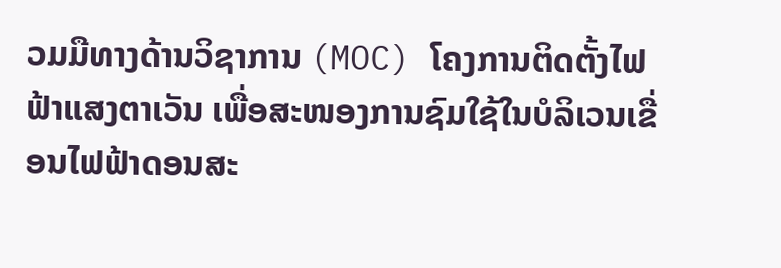ວມມືທາງດ້ານວິຊາການ (MOC) ໂຄງການຕິດຕັ້ງໄຟຟ້າແສງຕາເວັນ ເພື່ອສະໜອງການຊົມໃຊ້ໃນບໍລິເວນເຂື່ອນໄຟຟ້າດອນສະ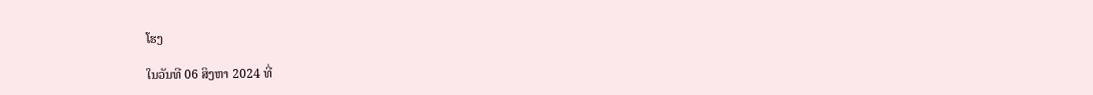ໂຮງ

ໃນວັນທີ 06 ສິງຫາ 2024 ທີ່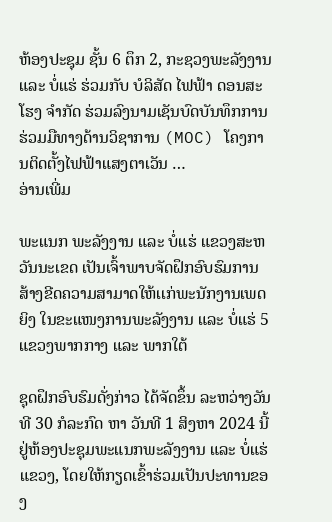ຫ້ອງປະຊຸມ ຊັ້ນ 6 ຕຶກ 2, ກະຊວງພະລັງງານ ແລະ ບໍ່ແຮ່ ຮ່ວມກັບ ບໍລິສັດ ໄຟຟ້າ ດອນສະໂຮງ ຈຳກັດ ຮ່ວມລົງນາມເຊັນບົດບັນທຶກການຮ່ວມມືທາງດ້ານວິຊາການ (MOC) ໂຄງການຕິດຕັ້ງໄຟຟ້າແສງຕາເວັນ …
ອ່ານເພີ່ມ

ພະແນກ ພະລັງງານ ແລະ ບໍ່ແຮ່ ແຂວງສະຫວັນນະເຂດ ເປັນເຈົ້າພາບຈັດຝຶກອົບຮົມການສ້າງຂີດຄວາມສາມາດໃຫ້ເເກ່ພະນັກງານເພດຍິງ ໃນຂະແໜງການພະລັງງານ ແລະ ບໍ່ແຮ່ 5 ແຂວງພາກກາງ ແລະ ພາກໃຕ້

ຊຸດຝຶກອົບຮົມດັ່ງກ່າວ ໄດ້ຈັດຂຶ້ນ ລະຫວ່າງວັນທີ 30 ກໍລະກົດ ຫາ ວັນທີ 1 ສິງຫາ 2024 ນີ້ ຢູ່ຫ້ອງປະຊຸມພະແນກພະລັງງານ ແລະ ບໍ່ແຮ່ ແຂວງ, ໂດຍໃຫ້ກຽດເຂົ້າຮ່ວມເປັນປະທານຂອງ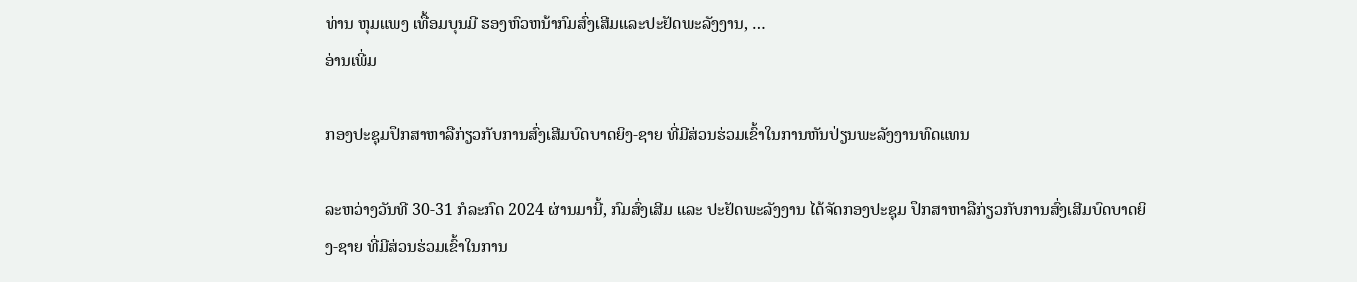ທ່ານ ຫຸມແພງ ເທື້ອມບຸນມີ ຮອງຫົວຫນ້າກົມສົ່ງເສີມແລະປະຢັດພະລັງງານ, …
ອ່ານເພີ່ມ

ກອງປະຊຸມປຶກສາຫາລືກ່ຽວກັບການສົ່ງເສີມບົດບາດຍິງ-ຊາຍ ທີ່ມີສ່ວນຮ່ວມເຂົ້າໃນການຫັນປ່ຽນພະລັງງານທົດແທນ

ລະຫວ່າງວັນທີ 30-31 ກໍລະກົດ 2024 ຜ່ານມານີ້, ກົມສົ່ງເສີມ ແລະ ປະຢັດພະລັງງານ ໄດ້ຈັດກອງປະຊຸມ ປຶກສາຫາລືກ່ຽວກັບການສົ່ງເສີມບົດບາດຍິງ-ຊາຍ ທີ່ມີສ່ວນຮ່ວມເຂົ້າໃນການ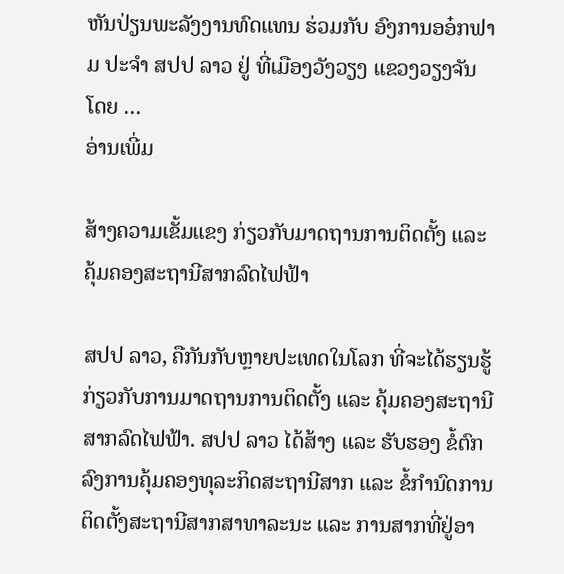ຫັນປ່ຽນພະລັງງານທົດແທນ ຮ່ວມກັບ ອົງການອອ໋ກຟາມ ປະຈຳ ສປປ ລາວ ຢູ່ ທີ່ເມືອງວັງວຽງ ແຂວງວຽງຈັນ ໂດຍ …
ອ່ານເພີ່ມ

ສ້າງຄວາມເຂັ້ມແຂງ ກ່ຽວກັບມາດຖານການຕິດຕັ້ງ ແລະ ຄຸ້ມຄອງສະຖານີສາກລົດໄຟຟ້າ

ສປປ ລາວ, ຄືກັນກັບຫຼາຍປະເທດໃນໂລກ ທີ່ຈະໄດ້ຮຽນຮູ້ກ່ຽວກັບການມາດຖານການຕິດຕັ້ງ ແລະ ຄຸ້ມຄອງສະຖານີສາກລົດໄຟຟ້າ. ສປປ ລາວ ໄດ້ສ້າງ ແລະ ຮັບຮອງ ຂໍ້ຕົກລົງການຄຸ້ມຄອງທຸລະກິດສະຖານີສາກ ແລະ ຂໍ້ກໍານົດການຕິດຕັ້ງສະຖານີສາກສາທາລະນະ ແລະ ການສາກທີ່ຢູ່ອາ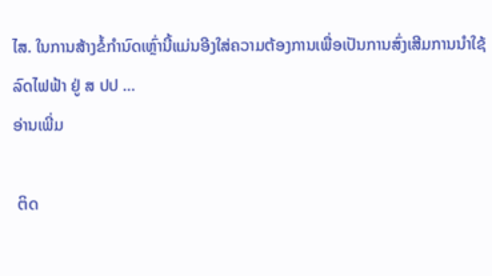ໄສ. ໃນການສ້າງຂໍ້ກໍານົດເຫຼົ່ານີ້ແມ່ນອີງໃສ່ຄວາມຕ້ອງການເພື່ອເປັນການສົ່ງເສີມການນໍາໃຊ້ລົດໄຟຟ້າ ຢູ່ ສ ປປ …
ອ່ານເພີ່ມ

 ຕິດ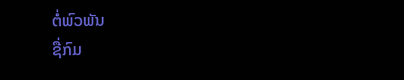ຕໍ່ພົວພັນ
ຊື່ກົມ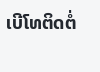ເບີໂທຕິດຕໍ່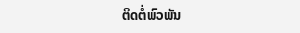ຕິດຕໍ່ພົວພັນ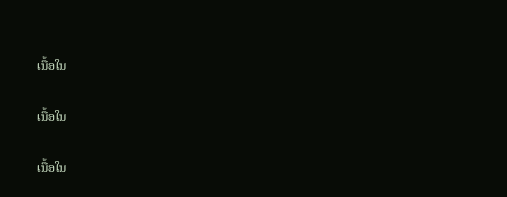ເນື້ອໃນ

ເນື້ອໃນ

ເນື້ອໃນ